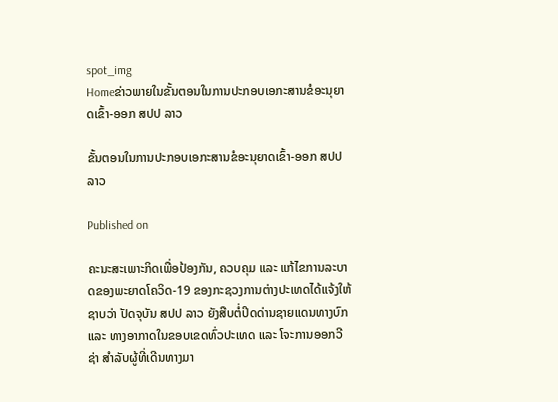spot_img
Homeຂ່າວພາຍໃນຂັ້ນຕອນໃນການປະກອບເອກະສານຂໍອະນຸຍາດເຂົ້າ-ອອກ ສປປ ລາວ

ຂັ້ນຕອນໃນການປະກອບເອກະສານຂໍອະນຸຍາດເຂົ້າ-ອອກ ສປປ ລາວ

Published on

ຄະນະສະເພາະກິດເພື່ອປ້ອງກັນ, ຄວບຄຸມ ແລະ ແກ້ໄຂການລະບາດຂອງພະຍາດໂຄວິດ-19 ຂອງກະຊວງການຕ່າງປະເທດໄດ້ແຈ້ງໃຫ້ຊາບວ່າ ປັດຈຸບັນ ສປປ ລາວ ຍັງສືບຕໍ່ປິດດ່ານຊາຍແດນທາງບົກ ແລະ ທາງອາກາດໃນຂອບເຂດທົ່ວປະເທດ ແລະ ໂຈະການອອກວີຊ່າ ສຳລັບຜູ້ທີ່ເດີນທາງມາ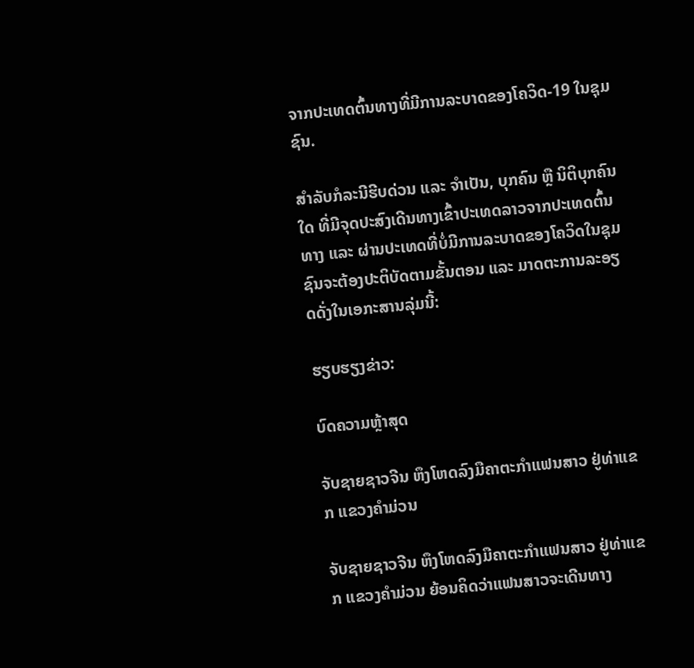ຈາກປະເທດຕົ້ນທາງທີ່ມີການລະບາດຂອງໂຄວິດ-19 ໃນຊຸມຊົນ.

ສຳລັບກໍລະນີຮີບດ່ວນ ແລະ ຈຳເປັນ, ບຸກຄົນ ຫຼື ນິຕິບຸກຄົນໃດ ທີ່ມີຈຸດປະສົງເດີນທາງເຂົ້າປະເທດລາວຈາກປະເທດຕົ້ນທາງ ແລະ ຜ່ານປະເທດທີ່ບໍ່ມີການລະບາດຂອງໂຄວິດໃນຊຸມຊົນຈະຕ້ອງປະຕິບັດຕາມຂັ້ນຕອນ ແລະ ມາດຕະການລະອຽດດັ່ງໃນເອກະສານລຸ່ມນີ້:

ຮຽບຮຽງຂ່າວ:

ບົດຄວາມຫຼ້າສຸດ

ຈັບຊາຍຊາວຈີນ ຫຶງໂຫດລົງມືຄາຕະກຳແຟນສາວ ຢູ່ທ່າແຂກ ແຂວງຄຳມ່ວນ

ຈັບຊາຍຊາວຈີນ ຫຶງໂຫດລົງມືຄາຕະກຳແຟນສາວ ຢູ່ທ່າແຂກ ແຂວງຄຳມ່ວນ ຍ້ອນຄິດວ່າແຟນສາວຈະເດີນທາງ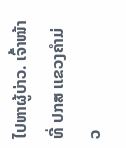ໄປຫາຜູ້ບ່າວ. ເຈົ້າໜ້າທີ່ ປກສ ເເຂວງຄໍາມ່ວ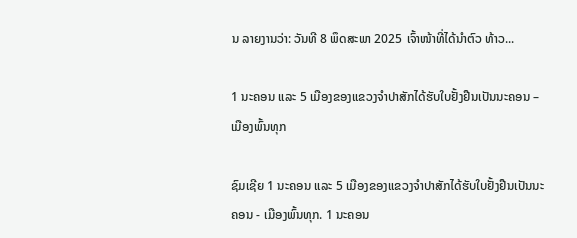ນ ລາຍງານວ່າ: ວັນທີ 8 ພຶດສະພາ 2025 ເຈົ້າໜ້າທີ່ໄດ້ນໍາຕົວ ທ້າວ...

1 ນະຄອນ ແລະ 5 ເມືອງຂອງແຂວງຈໍາປາສັກໄດ້ຮັບໃບຢັ້ງຢືນເປັນນະຄອນ – ເມືອງພົ້ນທຸກ

ຊົມເຊີຍ 1 ນະຄອນ ແລະ 5 ເມືອງຂອງແຂວງຈຳປາສັກໄດ້ຮັບໃບຢັ້ງຢືນເປັນນະຄອນ - ເມືອງພົ້ນທຸກ. 1 ນະຄອນ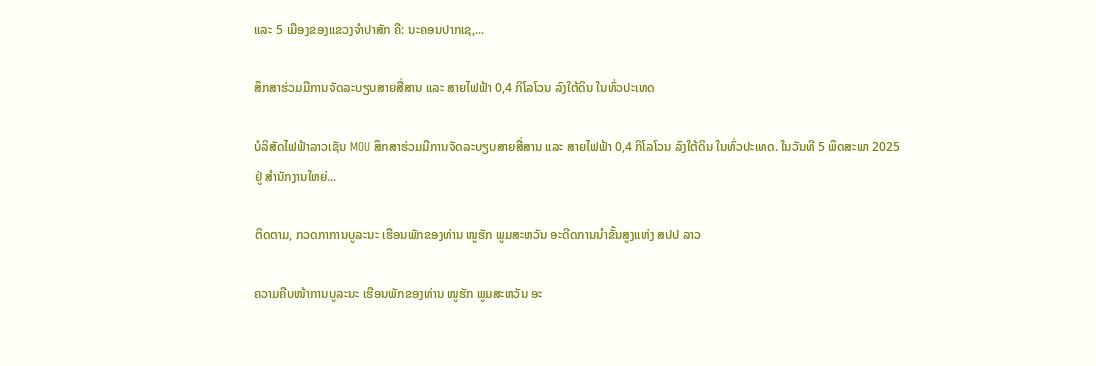ແລະ 5 ເມືອງຂອງແຂວງຈໍາປາສັກ ຄື: ນະຄອນປາກເຊ,...

ສຶກສາຮ່ວມມືການຈັດລະບຽບສາຍສື່ສານ ແລະ ສາຍໄຟຟ້າ 0,4 ກິໂລໂວນ ລົງໃຕ້ດິນ ໃນທົ່ວປະເທດ

ບໍລິສັດໄຟຟ້າລາວເຊັນ MOU ສຶກສາຮ່ວມມືການຈັດລະບຽບສາຍສື່ສານ ແລະ ສາຍໄຟຟ້າ 0,4 ກິໂລໂວນ ລົງໃຕ້ດິນ ໃນທົ່ວປະເທດ. ໃນວັນທີ 5 ພຶດສະພາ 2025 ຢູ່ ສໍານັກງານໃຫຍ່...

ຕິດຕາມ, ກວດກາການບູລະນະ ເຮືອນພັກຂອງທ່ານ ໜູຮັກ ພູມສະຫວັນ ອະດີດການນໍາຂັ້ນສູງແຫ່ງ ສປປ ລາວ

ຄວາມຄືບໜ້າການບູລະນະ ເຮືອນພັກຂອງທ່ານ ໜູຮັກ ພູມສະຫວັນ ອະ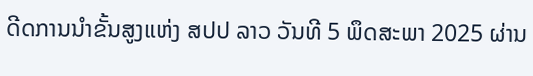ດີດການນໍາຂັ້ນສູງແຫ່ງ ສປປ ລາວ ວັນທີ 5 ພຶດສະພາ 2025 ຜ່ານ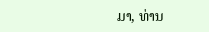ມາ, ທ່ານ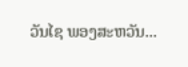ວັນໄຊ ພອງສະຫວັນ...